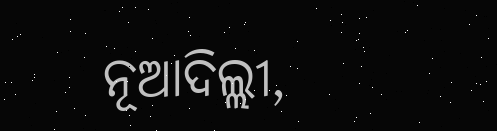ନୂଆଦିଲ୍ଲୀ,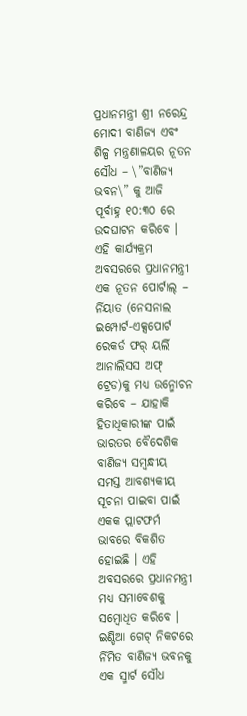ପ୍ରଧାନମନ୍ତ୍ରୀ ଶ୍ରୀ ନରେନ୍ଦ୍ର ମୋଦୀ ବାଣିଜ୍ୟ ଏବଂ ଶିଳ୍ପ ମନ୍ତ୍ରଣାଳୟର ନୂତନ ସୌଧ – \”ବାଣିଜ୍ୟ ଭବନ\” କୁ ଆଜି ପୂର୍ବାହ୍ନ ୧୦:୩୦ ରେ ଉଦଘାଟନ କରିବେ । ଏହି କାର୍ଯ୍ୟକ୍ରମ ଅବସରରେ ପ୍ରଧାନମନ୍ତ୍ରୀ ଏକ ନୂତନ ପୋର୍ଟାଲ୍ – ର୍ନିୟାତ (ନେସନାଲ ଇମ୍ପୋର୍ଟ-ଏକ୍ସପୋର୍ଟ ରେକର୍ଡ ଫର୍ ୟର୍ଲି ଆନାଲିସସ ଅଫ୍ ଟ୍ରେଡ)କୁ ମଧ୍ୟ ଉନ୍ମୋଚନ କରିବେ – ଯାହାକି ହିତାଧିକାରୀଙ୍କ ପାଇଁ ଭାରତର ବୈଦେଶିକ ବାଣିଜ୍ୟ ସମ୍ବନ୍ଧୀୟ ସମସ୍ତ ଆବଶ୍ୟକୀୟ ସୂଚନା ପାଇବା ପାଇଁ ଏକକ ପ୍ଲାଟଫର୍ମ ଭାବରେ ବିକଶିତ ହୋଇଛି । ଏହି ଅବସରରେ ପ୍ରଧାନମନ୍ତ୍ରୀ ମଧ୍ୟ ସମାବେଶକୁ ସମ୍ବୋଧିତ କରିବେ ।
ଇଣ୍ଡିଆ ଗେଟ୍ ନିକଟରେ ର୍ନିମିତ ବାଣିଜ୍ୟ ଭବନକୁ ଏକ ସ୍ମାର୍ଟ ସୌଧ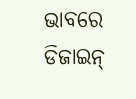ଭାବରେ ଡିଜାଇନ୍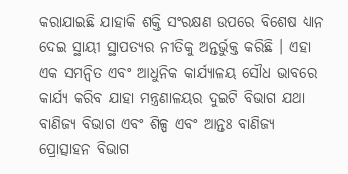କରାଯାଇଛି ଯାହାକି ଶକ୍ତି ସଂରକ୍ଷଣ ଉପରେ ବିଶେଷ ଧ୍ୟାନ ଦେଇ ସ୍ଥାୟୀ ସ୍ଥାପତ୍ୟର ନୀତିକୁ ଅନ୍ତର୍ଭୁକ୍ତ କରିଛି । ଏହା ଏକ ସମନ୍ୱିତ ଏବଂ ଆଧୁନିକ କାର୍ଯ୍ୟାଳୟ ସୌଧ ଭାବରେ କାର୍ଯ୍ୟ କରିବ ଯାହା ମନ୍ତ୍ରଣାଳୟର ଦୁଇଟି ବିଭାଗ ଯଥା ବାଣିଜ୍ୟ ବିଭାଗ ଏବଂ ଶିଳ୍ପ ଏବଂ ଆନ୍ତଃ ବାଣିଜ୍ୟ ପ୍ରୋତ୍ସାହନ ବିଭାଗ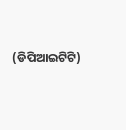(ଡିପିଆଇଟିଟି)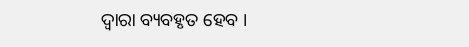ଦ୍ୱାରା ବ୍ୟବହୃତ ହେବ ।